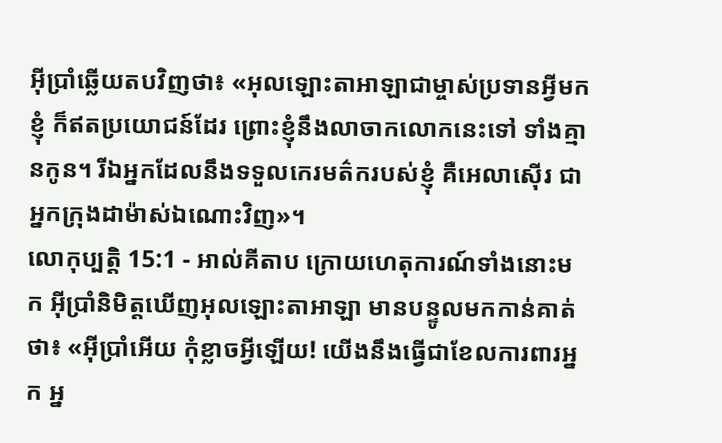អ៊ីប្រាំឆ្លើយតបវិញថា៖ «អុលឡោះតាអាឡាជាម្ចាស់ប្រទានអ្វីមកខ្ញុំ ក៏ឥតប្រយោជន៍ដែរ ព្រោះខ្ញុំនឹងលាចាកលោកនេះទៅ ទាំងគ្មានកូន។ រីឯអ្នកដែលនឹងទទួលកេរមត៌ករបស់ខ្ញុំ គឺអេលាស៊ើរ ជាអ្នកក្រុងដាម៉ាស់ឯណោះវិញ»។
លោកុប្បត្តិ 15:1 - អាល់គីតាប ក្រោយហេតុការណ៍ទាំងនោះមក អ៊ីប្រាំនិមិត្តឃើញអុលឡោះតាអាឡា មានបន្ទូលមកកាន់គាត់ថា៖ «អ៊ីប្រាំអើយ កុំខ្លាចអ្វីឡើយ! យើងនឹងធ្វើជាខែលការពារអ្នក អ្ន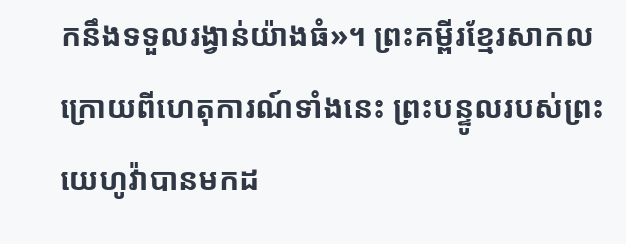កនឹងទទួលរង្វាន់យ៉ាងធំ»។ ព្រះគម្ពីរខ្មែរសាកល ក្រោយពីហេតុការណ៍ទាំងនេះ ព្រះបន្ទូលរបស់ព្រះយេហូវ៉ាបានមកដ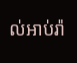ល់អាប់រ៉ា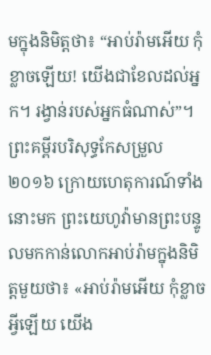មក្នុងនិមិត្តថា៖ “អាប់រ៉ាមអើយ កុំខ្លាចឡើយ! យើងជាខែលដល់អ្នក។ រង្វាន់របស់អ្នកធំណាស់”។ ព្រះគម្ពីរបរិសុទ្ធកែសម្រួល ២០១៦ ក្រោយហេតុការណ៍ទាំងនោះមក ព្រះយេហូវ៉ាមានព្រះបន្ទូលមកកាន់លោកអាប់រ៉ាមក្នុងនិមិត្តមួយថា៖ «អាប់រ៉ាមអើយ កុំខ្លាចអ្វីឡើយ យើង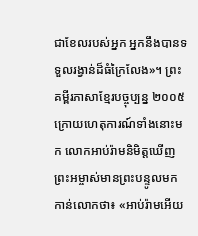ជាខែលរបស់អ្នក អ្នកនឹងបានទទួលរង្វាន់ដ៏ធំក្រៃលែង»។ ព្រះគម្ពីរភាសាខ្មែរបច្ចុប្បន្ន ២០០៥ ក្រោយហេតុការណ៍ទាំងនោះមក លោកអាប់រ៉ាមនិមិត្តឃើញព្រះអម្ចាស់មានព្រះបន្ទូលមកកាន់លោកថា៖ «អាប់រ៉ាមអើយ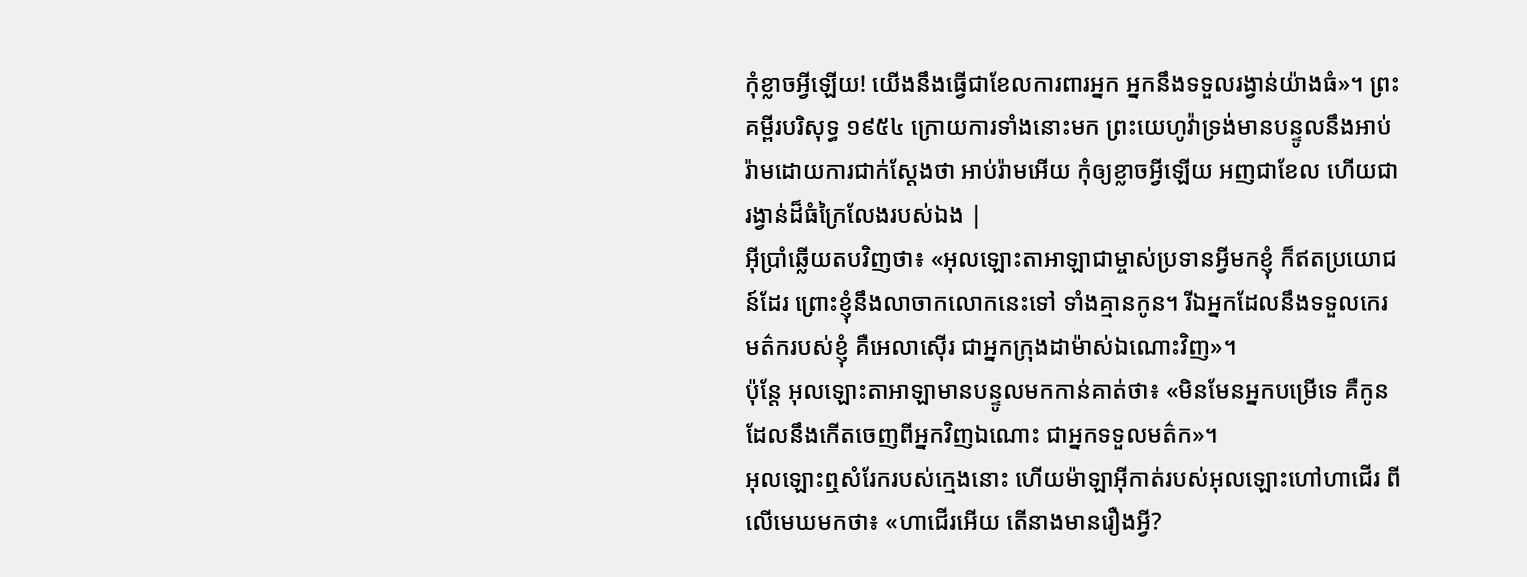កុំខ្លាចអ្វីឡើយ! យើងនឹងធ្វើជាខែលការពារអ្នក អ្នកនឹងទទួលរង្វាន់យ៉ាងធំ»។ ព្រះគម្ពីរបរិសុទ្ធ ១៩៥៤ ក្រោយការទាំងនោះមក ព្រះយេហូវ៉ាទ្រង់មានបន្ទូលនឹងអាប់រ៉ាមដោយការជាក់ស្តែងថា អាប់រ៉ាមអើយ កុំឲ្យខ្លាចអ្វីឡើយ អញជាខែល ហើយជារង្វាន់ដ៏ធំក្រៃលែងរបស់ឯង |
អ៊ីប្រាំឆ្លើយតបវិញថា៖ «អុលឡោះតាអាឡាជាម្ចាស់ប្រទានអ្វីមកខ្ញុំ ក៏ឥតប្រយោជន៍ដែរ ព្រោះខ្ញុំនឹងលាចាកលោកនេះទៅ ទាំងគ្មានកូន។ រីឯអ្នកដែលនឹងទទួលកេរមត៌ករបស់ខ្ញុំ គឺអេលាស៊ើរ ជាអ្នកក្រុងដាម៉ាស់ឯណោះវិញ»។
ប៉ុន្តែ អុលឡោះតាអាឡាមានបន្ទូលមកកាន់គាត់ថា៖ «មិនមែនអ្នកបម្រើទេ គឺកូនដែលនឹងកើតចេញពីអ្នកវិញឯណោះ ជាអ្នកទទួលមត៌ក»។
អុលឡោះឮសំរែករបស់ក្មេងនោះ ហើយម៉ាឡាអ៊ីកាត់របស់អុលឡោះហៅហាជើរ ពីលើមេឃមកថា៖ «ហាជើរអើយ តើនាងមានរឿងអ្វី?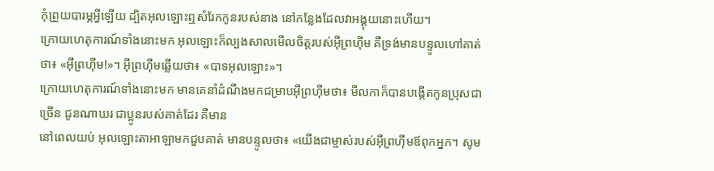កុំព្រួយបារម្ភអ្វីឡើយ ដ្បិតអុលឡោះឮសំរែកកូនរបស់នាង នៅកន្លែងដែលវាអង្គុយនោះហើយ។
ក្រោយហេតុការណ៍ទាំងនោះមក អុលឡោះក៏ល្បងសាលមើលចិត្តរបស់អ៊ីព្រហ៊ីម គឺទ្រង់មានបន្ទូលហៅគាត់ថា៖ «អ៊ីព្រហ៊ីម!»។ អ៊ីព្រហ៊ីមឆ្លើយថា៖ «បាទអុលឡោះ»។
ក្រោយហេតុការណ៍ទាំងនោះមក មានគេនាំដំណឹងមកជម្រាបអ៊ីព្រហ៊ីមថា៖ មីលកាក៏បានបង្កើតកូនប្រុសជាច្រើន ជូនណាឃរ ជាប្អូនរបស់គាត់ដែរ គឺមាន
នៅពេលយប់ អុលឡោះតាអាឡាមកជួបគាត់ មានបន្ទូលថា៖ «យើងជាម្ចាស់របស់អ៊ីព្រហ៊ីមឪពុកអ្នក។ សូម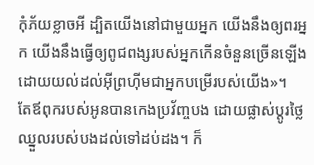កុំភ័យខ្លាចអី ដ្បិតយើងនៅជាមួយអ្នក យើងនឹងឲ្យពរអ្នក យើងនឹងធ្វើឲ្យពូជពង្សរបស់អ្នកកើនចំនួនច្រើនឡើង ដោយយល់ដល់អ៊ីព្រហ៊ីមជាអ្នកបម្រើរបស់យើង»។
តែឪពុករបស់អូនបានកេងប្រវ័ញ្ចបង ដោយផ្លាស់ប្តូរថ្លៃឈ្នួលរបស់បងដល់ទៅដប់ដង។ ក៏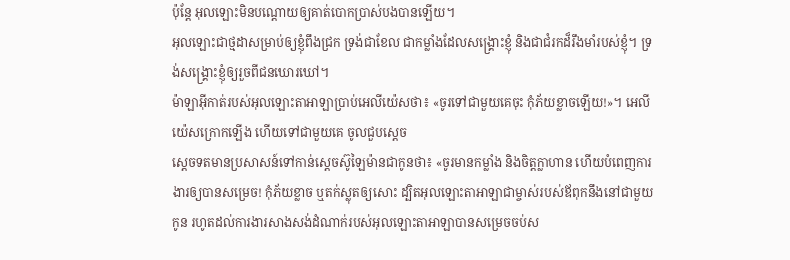ប៉ុន្តែ អុលឡោះមិនបណ្តោយឲ្យគាត់បោកប្រាស់បងបានឡើយ។
អុលឡោះជាថ្មដាសម្រាប់ឲ្យខ្ញុំពឹងជ្រក ទ្រង់ជាខែល ជាកម្លាំងដែលសង្គ្រោះខ្ញុំ និងជាជំរកដ៏រឹងមាំរបស់ខ្ញុំ។ ទ្រង់សង្គ្រោះខ្ញុំឲ្យរួចពីជនឃោរឃៅ។
ម៉ាឡាអ៊ីកាត់របស់អុលឡោះតាអាឡាប្រាប់អេលីយ៉េសថា៖ «ចូរទៅជាមួយគេចុះ កុំភ័យខ្លាចឡើយ!»។ អេលីយ៉េសក្រោកឡើង ហើយទៅជាមួយគេ ចូលជួបស្តេច
ស្តេចទតមានប្រសាសន៍ទៅកាន់ស្តេចស៊ូឡៃម៉ានជាកូនថា៖ «ចូរមានកម្លាំង និងចិត្តក្លាហាន ហើយបំពេញការងារឲ្យបានសម្រេច! កុំភ័យខ្លាច ឬតក់ស្លុតឲ្យសោះ ដ្បិតអុលឡោះតាអាឡាជាម្ចាស់របស់ឪពុកនឹងនៅជាមួយកូន រហូតដល់ការងារសាងសង់ដំណាក់របស់អុលឡោះតាអាឡាបានសម្រេចចប់ស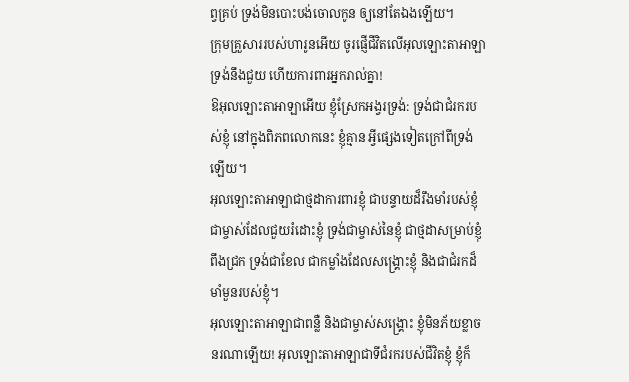ព្វគ្រប់ ទ្រង់មិនបោះបង់ចោលកូន ឲ្យនៅតែឯងឡើយ។
ក្រុមគ្រួសាររបស់ហារូនអើយ ចូរផ្ញើជីវិតលើអុលឡោះតាអាឡា ទ្រង់នឹងជួយ ហើយការពារអ្នករាល់គ្នា!
ឱអុលឡោះតាអាឡាអើយ ខ្ញុំស្រែកអង្វរទ្រង់: ទ្រង់ជាជំរករបស់ខ្ញុំ នៅក្នុងពិភពលោកនេះ ខ្ញុំគ្មាន អ្វីផ្សេងទៀតក្រៅពីទ្រង់ឡើយ។
អុលឡោះតាអាឡាជាថ្មដាការពារខ្ញុំ ជាបន្ទាយដ៏រឹងមាំរបស់ខ្ញុំ ជាម្ចាស់ដែលជួយរំដោះខ្ញុំ ទ្រង់ជាម្ចាស់នៃខ្ញុំ ជាថ្មដាសម្រាប់ខ្ញុំពឹងជ្រក ទ្រង់ជាខែល ជាកម្លាំងដែលសង្គ្រោះខ្ញុំ និងជាជំរកដ៏មាំមួនរបស់ខ្ញុំ។
អុលឡោះតាអាឡាជាពន្លឺ និងជាម្ចាស់សង្គ្រោះ ខ្ញុំមិនភ័យខ្លាចនរណាឡើយ! អុលឡោះតាអាឡាជាទីជំរករបស់ជីវិតខ្ញុំ ខ្ញុំក៏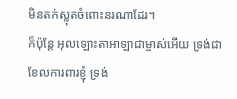មិនតក់ស្លុតចំពោះនរណាដែរ។
ក៏ប៉ុន្តែ អុលឡោះតាអាឡាជាម្ចាស់អើយ ទ្រង់ជាខែលការពារខ្ញុំ ទ្រង់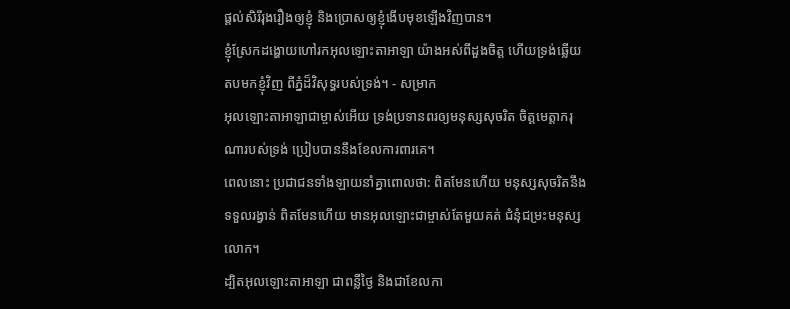ផ្តល់សិរីរុងរឿងឲ្យខ្ញុំ និងប្រោសឲ្យខ្ញុំងើបមុខឡើងវិញបាន។
ខ្ញុំស្រែកដង្ហោយហៅរកអុលឡោះតាអាឡា យ៉ាងអស់ពីដួងចិត្ត ហើយទ្រង់ឆ្លើយតបមកខ្ញុំវិញ ពីភ្នំដ៏វិសុទ្ធរបស់ទ្រង់។ - សម្រាក
អុលឡោះតាអាឡាជាម្ចាស់អើយ ទ្រង់ប្រទានពរឲ្យមនុស្សសុចរិត ចិត្តមេត្តាករុណារបស់ទ្រង់ ប្រៀបបាននឹងខែលការពារគេ។
ពេលនោះ ប្រជាជនទាំងឡាយនាំគ្នាពោលថា: ពិតមែនហើយ មនុស្សសុចរិតនឹងទទួលរង្វាន់ ពិតមែនហើយ មានអុលឡោះជាម្ចាស់តែមួយគត់ ជំនុំជម្រះមនុស្សលោក។
ដ្បិតអុលឡោះតាអាឡា ជាពន្លឺថ្ងៃ និងជាខែលកា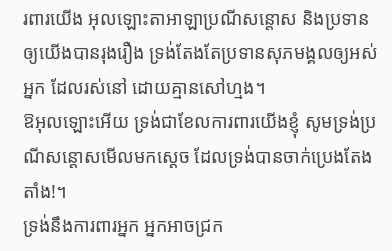រពារយើង អុលឡោះតាអាឡាប្រណីសន្ដោស និងប្រទានឲ្យយើងបានរុងរឿង ទ្រង់តែងតែប្រទានសុភមង្គលឲ្យអស់អ្នក ដែលរស់នៅ ដោយគ្មានសៅហ្មង។
ឱអុលឡោះអើយ ទ្រង់ជាខែលការពារយើងខ្ញុំ សូមទ្រង់ប្រណីសន្ដោសមើលមកស្តេច ដែលទ្រង់បានចាក់ប្រេងតែងតាំង!។
ទ្រង់នឹងការពារអ្នក អ្នកអាចជ្រក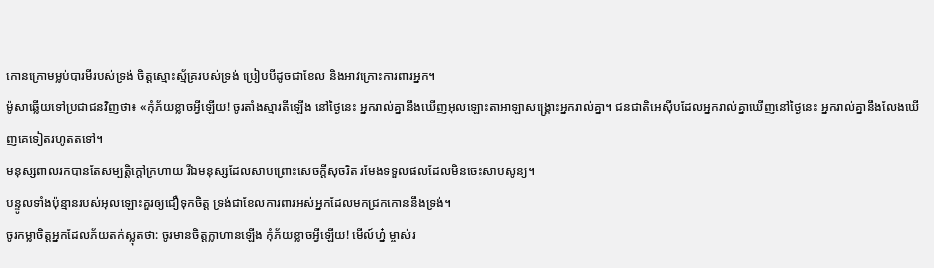កោនក្រោមម្លប់បារមីរបស់ទ្រង់ ចិត្តស្មោះស្ម័គ្ររបស់ទ្រង់ ប្រៀបបីដូចជាខែល និងអាវក្រោះការពារអ្នក។
ម៉ូសាឆ្លើយទៅប្រជាជនវិញថា៖ «កុំភ័យខ្លាចអ្វីឡើយ! ចូរតាំងស្មារតីឡើង នៅថ្ងៃនេះ អ្នករាល់គ្នានឹងឃើញអុលឡោះតាអាឡាសង្គ្រោះអ្នករាល់គ្នា។ ជនជាតិអេស៊ីបដែលអ្នករាល់គ្នាឃើញនៅថ្ងៃនេះ អ្នករាល់គ្នានឹងលែងឃើញគេទៀតរហូតតទៅ។
មនុស្សពាលរកបានតែសម្បត្តិក្ដៅក្រហាយ រីឯមនុស្សដែលសាបព្រោះសេចក្ដីសុចរិត រមែងទទួលផលដែលមិនចេះសាបសូន្យ។
បន្ទូលទាំងប៉ុន្មានរបស់អុលឡោះគួរឲ្យជឿទុកចិត្ត ទ្រង់ជាខែលការពារអស់អ្នកដែលមកជ្រកកោននឹងទ្រង់។
ចូរកម្លាចិត្តអ្នកដែលភ័យតក់ស្លុតថា: ចូរមានចិត្តក្លាហានឡើង កុំភ័យខ្លាចអ្វីឡើយ! មើល៍ហ្ន៎ ម្ចាស់រ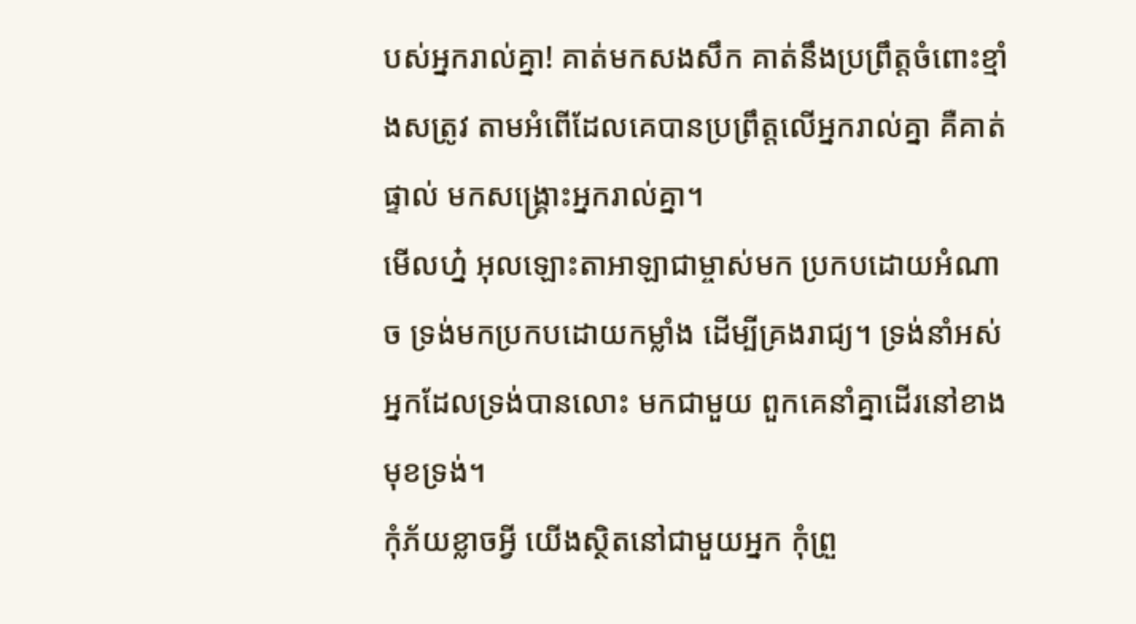បស់អ្នករាល់គ្នា! គាត់មកសងសឹក គាត់នឹងប្រព្រឹត្តចំពោះខ្មាំងសត្រូវ តាមអំពើដែលគេបានប្រព្រឹត្តលើអ្នករាល់គ្នា គឺគាត់ផ្ទាល់ មកសង្គ្រោះអ្នករាល់គ្នា។
មើលហ្ន៎ អុលឡោះតាអាឡាជាម្ចាស់មក ប្រកបដោយអំណាច ទ្រង់មកប្រកបដោយកម្លាំង ដើម្បីគ្រងរាជ្យ។ ទ្រង់នាំអស់អ្នកដែលទ្រង់បានលោះ មកជាមួយ ពួកគេនាំគ្នាដើរនៅខាងមុខទ្រង់។
កុំភ័យខ្លាចអ្វី យើងស្ថិតនៅជាមួយអ្នក កុំព្រួ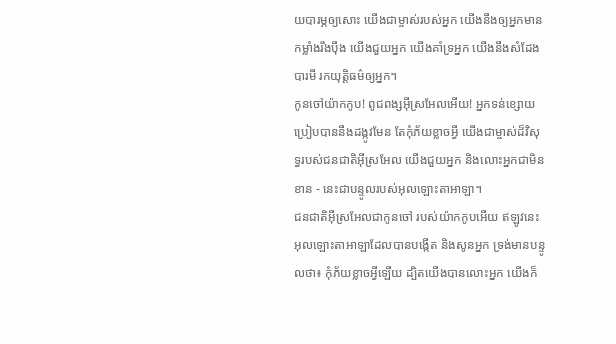យបារម្ភឲ្យសោះ យើងជាម្ចាស់របស់អ្នក យើងនឹងឲ្យអ្នកមានកម្លាំងរឹងប៉ឹង យើងជួយអ្នក យើងគាំទ្រអ្នក យើងនឹងសំដែងបារមី រកយុត្តិធម៌ឲ្យអ្នក។
កូនចៅយ៉ាកកូប! ពូជពង្សអ៊ីស្រអែលអើយ! អ្នកទន់ខ្សោយប្រៀបបាននឹងដង្កូវមែន តែកុំភ័យខ្លាចអ្វី យើងជាម្ចាស់ដ៏វិសុទ្ធរបស់ជនជាតិអ៊ីស្រអែល យើងជួយអ្នក និងលោះអ្នកជាមិនខាន - នេះជាបន្ទូលរបស់អុលឡោះតាអាឡា។
ជនជាតិអ៊ីស្រអែលជាកូនចៅ របស់យ៉ាកកូបអើយ ឥឡូវនេះ អុលឡោះតាអាឡាដែលបានបង្កើត និងសូនអ្នក ទ្រង់មានបន្ទូលថា៖ កុំភ័យខ្លាចអ្វីឡើយ ដ្បិតយើងបានលោះអ្នក យើងក៏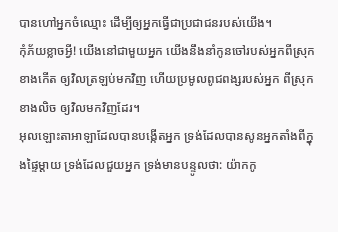បានហៅអ្នកចំឈ្មោះ ដើម្បីឲ្យអ្នកធ្វើជាប្រជាជនរបស់យើង។
កុំភ័យខ្លាចអ្វី! យើងនៅជាមួយអ្នក យើងនឹងនាំកូនចៅរបស់អ្នកពីស្រុកខាងកើត ឲ្យវិលត្រឡប់មកវិញ ហើយប្រមូលពូជពង្សរបស់អ្នក ពីស្រុកខាងលិច ឲ្យវិលមកវិញដែរ។
អុលឡោះតាអាឡាដែលបានបង្កើតអ្នក ទ្រង់ដែលបានសូនអ្នកតាំងពីក្នុងផ្ទៃម្ដាយ ទ្រង់ដែលជួយអ្នក ទ្រង់មានបន្ទូលថា: យ៉ាកកូ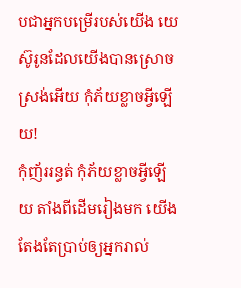បជាអ្នកបម្រើរបស់យើង យេស៊ូរូនដែលយើងបានស្រោចស្រង់អើយ កុំភ័យខ្លាចអ្វីឡើយ!
កុំញ័ររន្ធត់ កុំភ័យខ្លាចអ្វីឡើយ តាំងពីដើមរៀងមក យើងតែងតែប្រាប់ឲ្យអ្នករាល់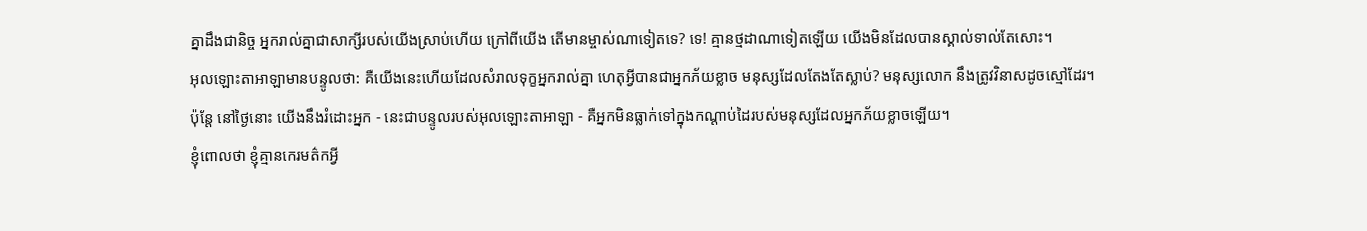គ្នាដឹងជានិច្ច អ្នករាល់គ្នាជាសាក្សីរបស់យើងស្រាប់ហើយ ក្រៅពីយើង តើមានម្ចាស់ណាទៀតទេ? ទេ! គ្មានថ្មដាណាទៀតឡើយ យើងមិនដែលបានស្គាល់ទាល់តែសោះ។
អុលឡោះតាអាឡាមានបន្ទូលថា: គឺយើងនេះហើយដែលសំរាលទុក្ខអ្នករាល់គ្នា ហេតុអ្វីបានជាអ្នកភ័យខ្លាច មនុស្សដែលតែងតែស្លាប់? មនុស្សលោក នឹងត្រូវវិនាសដូចស្មៅដែរ។
ប៉ុន្តែ នៅថ្ងៃនោះ យើងនឹងរំដោះអ្នក - នេះជាបន្ទូលរបស់អុលឡោះតាអាឡា - គឺអ្នកមិនធ្លាក់ទៅក្នុងកណ្ដាប់ដៃរបស់មនុស្សដែលអ្នកភ័យខ្លាចឡើយ។
ខ្ញុំពោលថា ខ្ញុំគ្មានកេរមត៌កអ្វី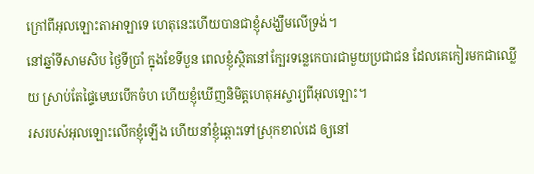ក្រៅពីអុលឡោះតាអាឡាទេ ហេតុនេះហើយបានជាខ្ញុំសង្ឃឹមលើទ្រង់។
នៅឆ្នាំទីសាមសិប ថ្ងៃទីប្រាំ ក្នុងខែទីបួន ពេលខ្ញុំស្ថិតនៅក្បែរទន្លេកេបារជាមួយប្រជាជន ដែលគេកៀរមកជាឈ្លើយ ស្រាប់តែផ្ទៃមេឃបើកចំហ ហើយខ្ញុំឃើញនិមិត្តហេតុអស្ចារ្យពីអុលឡោះ។
រសរបស់អុលឡោះលើកខ្ញុំឡើង ហើយនាំខ្ញុំឆ្ពោះទៅស្រុកខាល់ដេ ឲ្យនៅ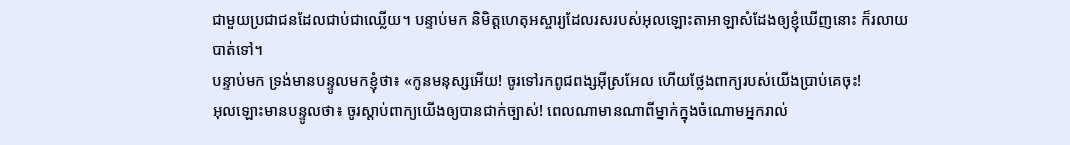ជាមួយប្រជាជនដែលជាប់ជាឈ្លើយ។ បន្ទាប់មក និមិត្តហេតុអស្ចារ្យដែលរសរបស់អុលឡោះតាអាឡាសំដែងឲ្យខ្ញុំឃើញនោះ ក៏រលាយបាត់ទៅ។
បន្ទាប់មក ទ្រង់មានបន្ទូលមកខ្ញុំថា៖ «កូនមនុស្សអើយ! ចូរទៅរកពូជពង្សអ៊ីស្រអែល ហើយថ្លែងពាក្យរបស់យើងប្រាប់គេចុះ!
អុលឡោះមានបន្ទូលថា៖ ចូរស្តាប់ពាក្យយើងឲ្យបានជាក់ច្បាស់! ពេលណាមានណាពីម្នាក់ក្នុងចំណោមអ្នករាល់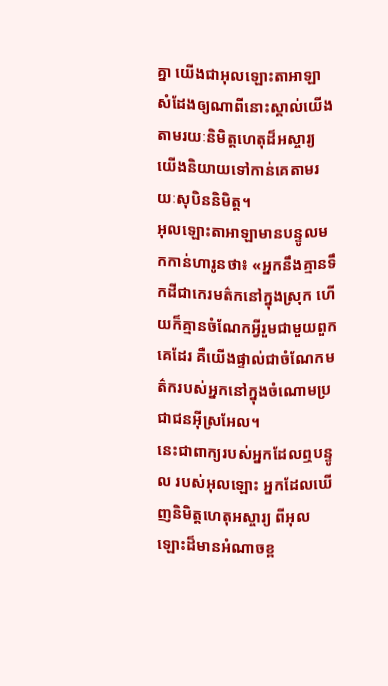គ្នា យើងជាអុលឡោះតាអាឡា សំដែងឲ្យណាពីនោះស្គាល់យើង តាមរយៈនិមិត្តហេតុដ៏អស្ចារ្យ យើងនិយាយទៅកាន់គេតាមរយៈសុបិននិមិត្ត។
អុលឡោះតាអាឡាមានបន្ទូលមកកាន់ហារូនថា៖ «អ្នកនឹងគ្មានទឹកដីជាកេរមត៌កនៅក្នុងស្រុក ហើយក៏គ្មានចំណែកអ្វីរួមជាមួយពួកគេដែរ គឺយើងផ្ទាល់ជាចំណែកមត៌ករបស់អ្នកនៅក្នុងចំណោមប្រជាជនអ៊ីស្រអែល។
នេះជាពាក្យរបស់អ្នកដែលឮបន្ទូល របស់អុលឡោះ អ្នកដែលឃើញនិមិត្តហេតុអស្ចារ្យ ពីអុលឡោះដ៏មានអំណាចខ្ព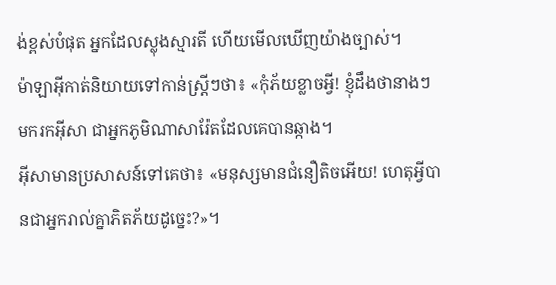ង់ខ្ពស់បំផុត អ្នកដែលស្លុងស្មារតី ហើយមើលឃើញយ៉ាងច្បាស់។
ម៉ាឡាអ៊ីកាត់និយាយទៅកាន់ស្ដ្រីៗថា៖ «កុំភ័យខ្លាចអ្វី! ខ្ញុំដឹងថានាងៗ មករកអ៊ីសា ជាអ្នកភូមិណាសារ៉ែតដែលគេបានឆ្កាង។
អ៊ីសាមានប្រសាសន៍ទៅគេថា៖ «មនុស្សមានជំនឿតិចអើយ! ហេតុអ្វីបានជាអ្នករាល់គ្នាភិតភ័យដូច្នេះ?»។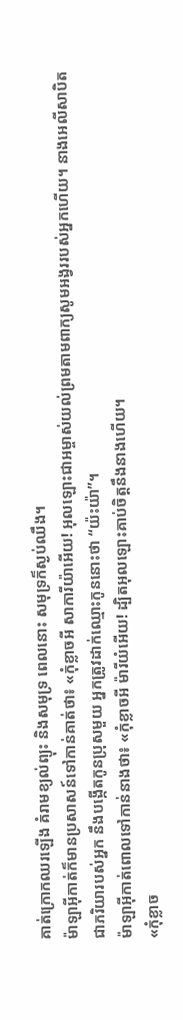គាត់ក្រោកឈរឡើង គំរាមខ្យល់ព្យុះ និងសមុទ្រ ពេលនោះ សមុទ្រក៏ស្ងប់ឈឹង។
ម៉ាឡាអ៊ីកាត់ក៏មានប្រសាសន៍ទៅកាន់គាត់ថា៖ «កុំខ្លាចអី សាការីយ៉ាអើយ! អុលឡោះជាអម្ចាស់យល់ព្រមតាមពាក្យសូមអង្វររបស់អ្នកហើយ។ នាងអេលីសាបិត ជាភរិយារបស់អ្នក នឹងបង្កើតកូនប្រុសមួយ អ្នកត្រូវដាក់ឈ្មោះកូននោះថា “យ៉ះយ៉ា”។
ម៉ាឡាអ៊ីកាត់ពោលទៅកាន់នាងថា៖ «កុំខ្លាចអី ម៉ារីយំអើយ! ដ្បិតអុលឡោះគាប់ចិត្តនឹងនាងហើយ។
«កុំខ្លាច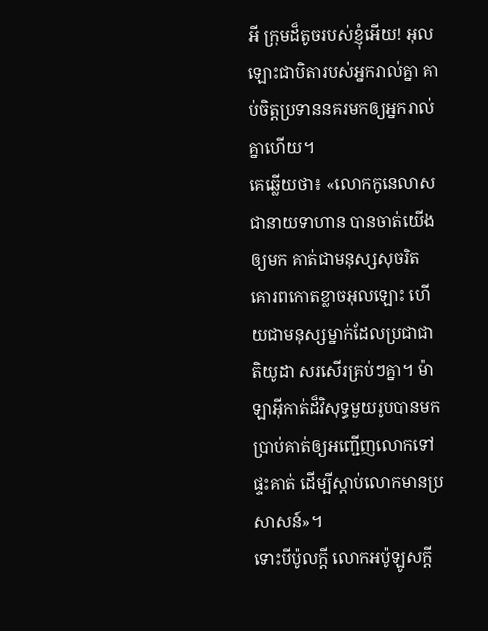អី ក្រុមដ៏តូចរបស់ខ្ញុំអើយ! អុលឡោះជាបិតារបស់អ្នករាល់គ្នា គាប់ចិត្តប្រទាននគរមកឲ្យអ្នករាល់គ្នាហើយ។
គេឆ្លើយថា៖ «លោកកូនេលាស ជានាយទាហាន បានចាត់យើងឲ្យមក គាត់ជាមនុស្សសុចរិត គោរពកោតខ្លាចអុលឡោះ ហើយជាមនុស្សម្នាក់ដែលប្រជាជាតិយូដា សរសើរគ្រប់ៗគ្នា។ ម៉ាឡាអ៊ីកាត់ដ៏វិសុទ្ធមួយរូបបានមកប្រាប់គាត់ឲ្យអញ្ជើញលោកទៅផ្ទះគាត់ ដើម្បីស្ដាប់លោកមានប្រសាសន៍»។
ទោះបីប៉ូលក្ដី លោកអប៉ូឡូសក្ដី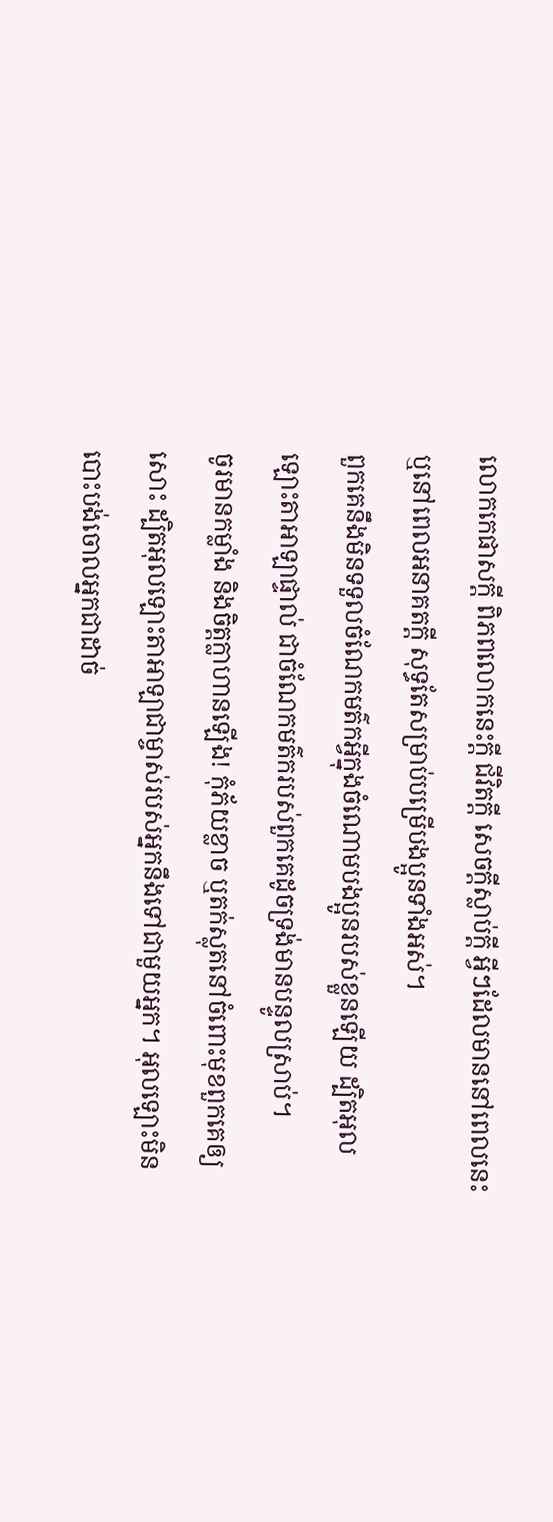លោកកេផាសក្ដី ពិភពលោកនេះក្ដី ជីវិតក្ដី សេចក្ដីស្លាប់ក្ដី អ្វីៗដែលមាននៅពេលនេះ ឬនៅពេលអនាគតក្ដី សុទ្ធតែសម្រាប់បម្រើបងប្អូនទាំងអស់។
ពួកគេនឹងមិនទទួលចំណែកមត៌កអ្វីក្នុងចំណោមបងប្អូនរបស់ខ្លួនឡើយ ដ្បិតអុលឡោះតាអាឡាផ្ទាល់ ជាចំណែកមត៌ករបស់ពួកគេដូចទ្រង់មានបន្ទូលស្រាប់។
ចូរមានកម្លាំង និងចិត្តក្លាហានឡើង! កុំភ័យខ្លាច ឬតក់ស្លុតនៅចំពោះមុខពួកគេឲ្យសោះ ដ្បិតអុលឡោះតាអាឡាជាម្ចាស់របស់អ្នកនឹងទៅជាមួយអ្នក។ អុលឡោះមិនបោះបង់ចោលអ្នកជាដាច់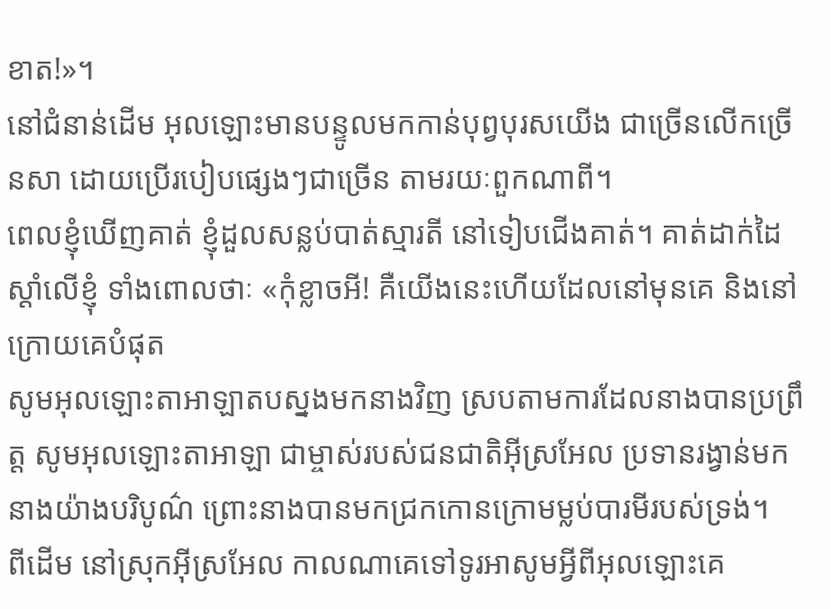ខាត!»។
នៅជំនាន់ដើម អុលឡោះមានបន្ទូលមកកាន់បុព្វបុរសយើង ជាច្រើនលើកច្រើនសា ដោយប្រើរបៀបផ្សេងៗជាច្រើន តាមរយៈពួកណាពី។
ពេលខ្ញុំឃើញគាត់ ខ្ញុំដួលសន្លប់បាត់ស្មារតី នៅទៀបជើងគាត់។ គាត់ដាក់ដៃស្ដាំលើខ្ញុំ ទាំងពោលថាៈ «កុំខ្លាចអី! គឺយើងនេះហើយដែលនៅមុនគេ និងនៅក្រោយគេបំផុត
សូមអុលឡោះតាអាឡាតបស្នងមកនាងវិញ ស្របតាមការដែលនាងបានប្រព្រឹត្ត សូមអុលឡោះតាអាឡា ជាម្ចាស់របស់ជនជាតិអ៊ីស្រអែល ប្រទានរង្វាន់មកនាងយ៉ាងបរិបូណ៌ ព្រោះនាងបានមកជ្រកកោនក្រោមម្លប់បារមីរបស់ទ្រង់។
ពីដើម នៅស្រុកអ៊ីស្រអែល កាលណាគេទៅទូរអាសូមអ្វីពីអុលឡោះគេ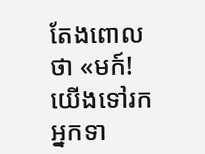តែងពោលថា «មក៍! យើងទៅរកអ្នកទា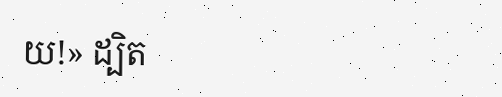យ!» ដ្បិត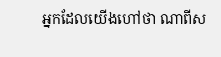អ្នកដែលយើងហៅថា ណាពីស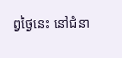ព្វថ្ងៃនេះ នៅជំនា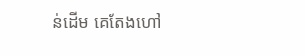ន់ដើម គេតែងហៅ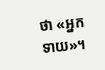ថា «អ្នកទាយ»។